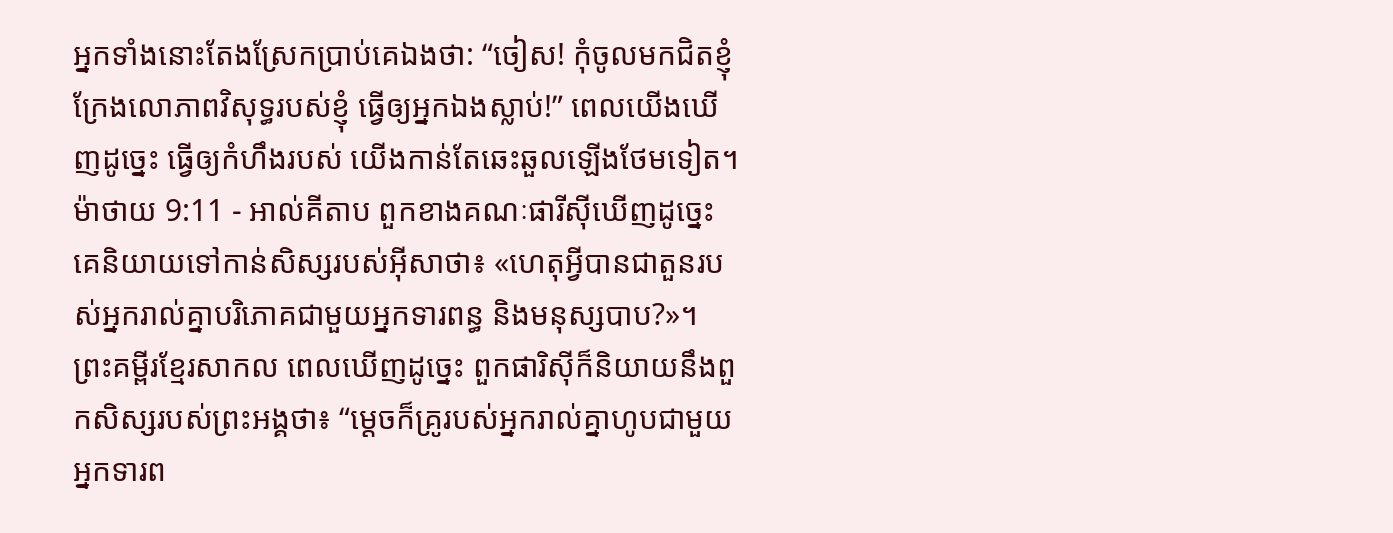អ្នកទាំងនោះតែងស្រែកប្រាប់គេឯងថា: “ចៀស! កុំចូលមកជិតខ្ញុំ ក្រែងលោភាពវិសុទ្ធរបស់ខ្ញុំ ធ្វើឲ្យអ្នកឯងស្លាប់!” ពេលយើងឃើញដូច្នេះ ធ្វើឲ្យកំហឹងរបស់ យើងកាន់តែឆេះឆួលឡើងថែមទៀត។
ម៉ាថាយ 9:11 - អាល់គីតាប ពួកខាងគណៈផារីស៊ីឃើញដូច្នេះ គេនិយាយទៅកាន់សិស្សរបស់អ៊ីសាថា៖ «ហេតុអ្វីបានជាតួនរបស់អ្នករាល់គ្នាបរិភោគជាមួយអ្នកទារពន្ធ និងមនុស្សបាប?»។ ព្រះគម្ពីរខ្មែរសាកល ពេលឃើញដូច្នេះ ពួកផារិស៊ីក៏និយាយនឹងពួកសិស្សរបស់ព្រះអង្គថា៖ “ម្ដេចក៏គ្រូរបស់អ្នករាល់គ្នាហូបជាមួយអ្នកទារព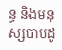ន្ធ និងមនុស្សបាបដូ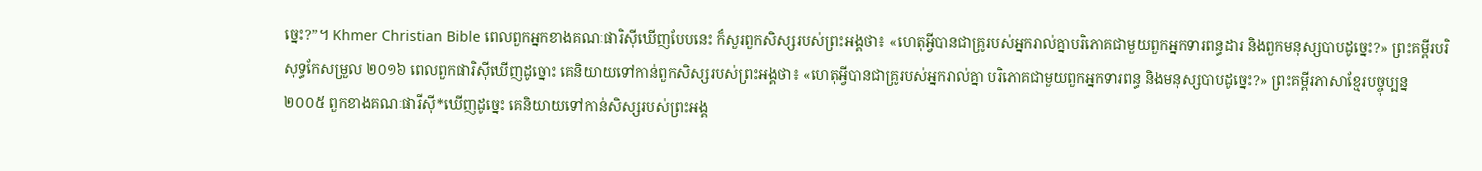ច្នេះ?”។ Khmer Christian Bible ពេលពួកអ្នកខាងគណៈផារិស៊ីឃើញបែបនេះ ក៏សួរពួកសិស្សរបស់ព្រះអង្គថា៖ «ហេតុអ្វីបានជាគ្រូរបស់អ្នករាល់គ្នាបរិភោគជាមួយពួកអ្នកទារពន្ធដារ និងពួកមនុស្សបាបដូច្នេះ?» ព្រះគម្ពីរបរិសុទ្ធកែសម្រួល ២០១៦ ពេលពួកផារិស៊ីឃើញដូច្នោះ គេនិយាយទៅកាន់ពួកសិស្សរបស់ព្រះអង្គថា៖ «ហេតុអ្វីបានជាគ្រូរបស់អ្នករាល់គ្នា បរិភោគជាមួយពួកអ្នកទារពន្ធ និងមនុស្សបាបដូច្នេះ?» ព្រះគម្ពីរភាសាខ្មែរបច្ចុប្បន្ន ២០០៥ ពួកខាងគណៈផារីស៊ី*ឃើញដូច្នេះ គេនិយាយទៅកាន់សិស្សរបស់ព្រះអង្គ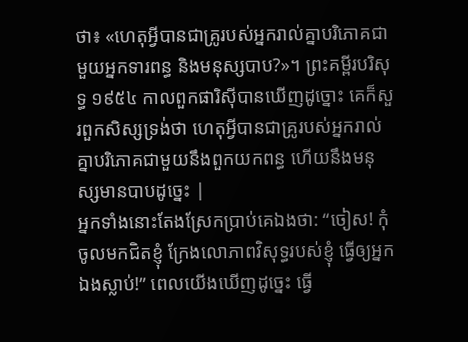ថា៖ «ហេតុអ្វីបានជាគ្រូរបស់អ្នករាល់គ្នាបរិភោគជាមួយអ្នកទារពន្ធ និងមនុស្សបាប?»។ ព្រះគម្ពីរបរិសុទ្ធ ១៩៥៤ កាលពួកផារិស៊ីបានឃើញដូច្នោះ គេក៏សួរពួកសិស្សទ្រង់ថា ហេតុអ្វីបានជាគ្រូរបស់អ្នករាល់គ្នាបរិភោគជាមួយនឹងពួកយកពន្ធ ហើយនឹងមនុស្សមានបាបដូច្នេះ |
អ្នកទាំងនោះតែងស្រែកប្រាប់គេឯងថា: “ចៀស! កុំចូលមកជិតខ្ញុំ ក្រែងលោភាពវិសុទ្ធរបស់ខ្ញុំ ធ្វើឲ្យអ្នកឯងស្លាប់!” ពេលយើងឃើញដូច្នេះ ធ្វើ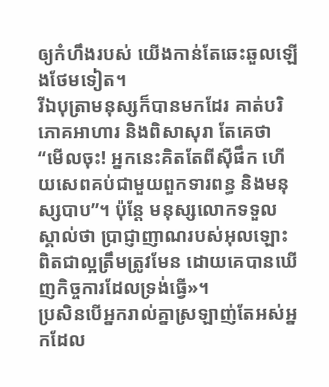ឲ្យកំហឹងរបស់ យើងកាន់តែឆេះឆួលឡើងថែមទៀត។
រីឯបុត្រាមនុស្សក៏បានមកដែរ គាត់បរិភោគអាហារ និងពិសាសុរា តែគេថា “មើលចុះ! អ្នកនេះគិតតែពីស៊ីផឹក ហើយសេពគប់ជាមួយពួកទារពន្ធ និងមនុស្សបាប”។ ប៉ុន្ដែ មនុស្សលោកទទួលស្គាល់ថា ប្រាជ្ញាញាណរបស់អុលឡោះពិតជាល្អត្រឹមត្រូវមែន ដោយគេបានឃើញកិច្ចការដែលទ្រង់ធ្វើ»។
ប្រសិនបើអ្នករាល់គ្នាស្រឡាញ់តែអស់អ្នកដែល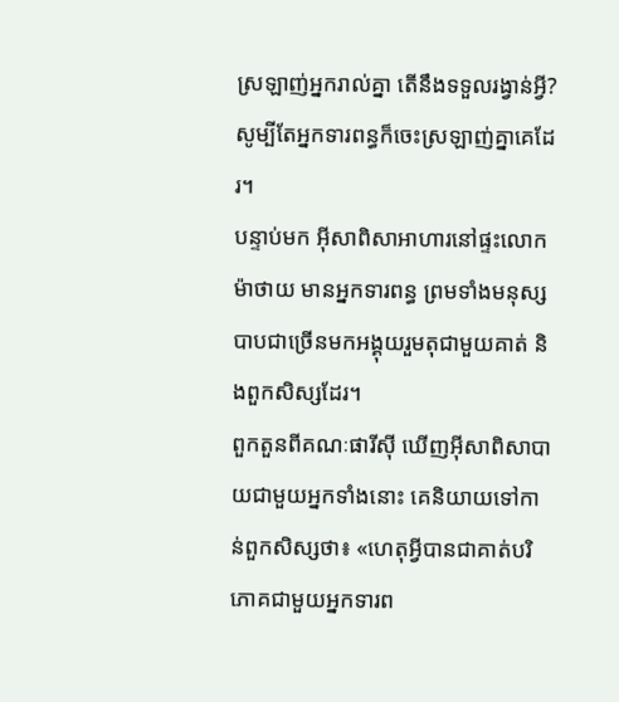ស្រឡាញ់អ្នករាល់គ្នា តើនឹងទទួលរង្វាន់អ្វី? សូម្បីតែអ្នកទារពន្ធក៏ចេះស្រឡាញ់គ្នាគេដែរ។
បន្ទាប់មក អ៊ីសាពិសាអាហារនៅផ្ទះលោកម៉ាថាយ មានអ្នកទារពន្ធ ព្រមទាំងមនុស្សបាបជាច្រើនមកអង្គុយរួមតុជាមួយគាត់ និងពួកសិស្សដែរ។
ពួកតួនពីគណៈផារីស៊ី ឃើញអ៊ីសាពិសាបាយជាមួយអ្នកទាំងនោះ គេនិយាយទៅកាន់ពួកសិស្សថា៖ «ហេតុអ្វីបានជាគាត់បរិភោគជាមួយអ្នកទារព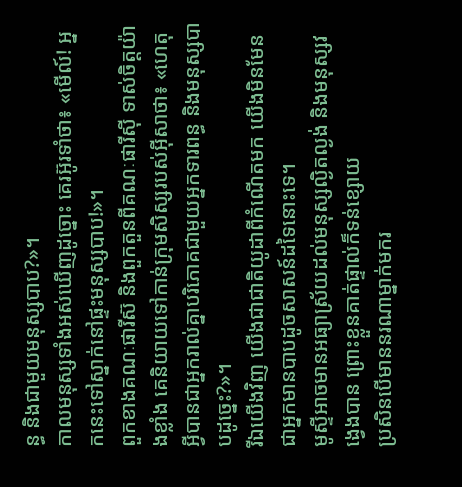ន្ធ និងជាមួយមនុស្សបាប?»។
កាលមនុស្សទាំងអស់ឃើញដូច្នោះ គេរអ៊ូរទាំថា៖ «មើល៍! អ្នកនេះទៅស្នាក់នៅផ្ទះមនុស្សបាប!»។
ពួកខាងគណៈផារីស៊ និងពួកតួនពីគណៈផារីស៊ី ទាស់ចិត្ដយ៉ាងខ្លាំង គេនិយាយទៅកាន់ក្រុមសិស្សរបស់អ៊ីសាថា៖ «ហេតុអ្វីបានជាអ្នករាល់គ្នាបរិភោគជាមួយអ្នកទារពន្ធ និងមនុស្សបាបដូច្នេះ?»។
រីឯយើងវិញ យើងជាជាតិយូដាពីកំណើតមក យើងមិនមែនជាអ្នកមានបាបដូចសាសន៍ដទៃនោះទេ។
មូស្ទីអាចមានអធ្យាស្រ័យដល់មនុស្សល្ងិតល្ងង់ និងមនុស្សវង្វេងបាន ព្រោះខ្លួនគាត់ផ្ទាល់ក៏ទន់ខ្សោយ
ប្រសិនបើមាននរណាម្នាក់មករ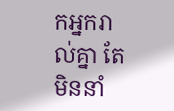កអ្នករាល់គ្នា តែមិននាំ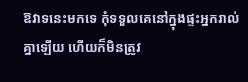ឱវាទនេះមកទេ កុំទទួលគេនៅក្នុងផ្ទះអ្នករាល់គ្នាឡើយ ហើយក៏មិនត្រូវ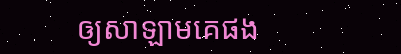ឲ្យសាឡាមគេផង